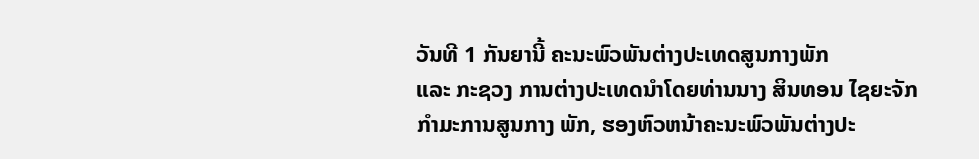ວັນທີ 1 ກັນຍານີ້ ຄະນະພົວພັນຕ່າງປະເທດສູນກາງພັກ
ແລະ ກະຊວງ ການຕ່າງປະເທດນຳໂດຍທ່ານນາງ ສິນທອນ ໄຊຍະຈັກ ກຳມະການສູນກາງ ພັກ, ຮອງຫົວຫນ້າຄະນະພົວພັນຕ່າງປະ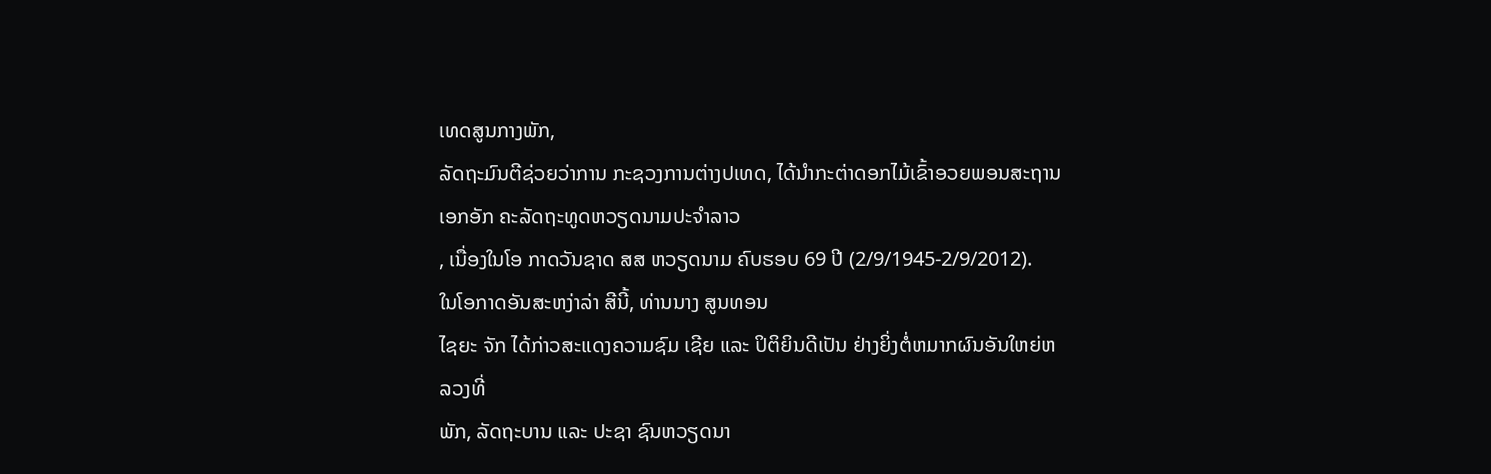ເທດສູນກາງພັກ,
ລັດຖະມົນຕີຊ່ວຍວ່າການ ກະຊວງການຕ່າງປເທດ, ໄດ້ນຳກະຕ່າດອກໄມ້ເຂົ້າອວຍພອນສະຖານເອກອັກ ຄະລັດຖະທູດຫວຽດນາມປະຈຳລາວ
, ເນື່ອງໃນໂອ ກາດວັນຊາດ ສສ ຫວຽດນາມ ຄົບຮອບ 69 ປີ (2/9/1945-2/9/2012).
ໃນໂອກາດອັນສະຫງ່າລ່າ ສີນີ້, ທ່ານນາງ ສູນທອນ
ໄຊຍະ ຈັກ ໄດ້ກ່າວສະແດງຄວາມຊົມ ເຊີຍ ແລະ ປິຕິຍິນດີເປັນ ຢ່າງຍິ່ງຕໍ່ຫມາກຜົນອັນໃຫຍ່ຫລວງທີ່
ພັກ, ລັດຖະບານ ແລະ ປະຊາ ຊົນຫວຽດນາ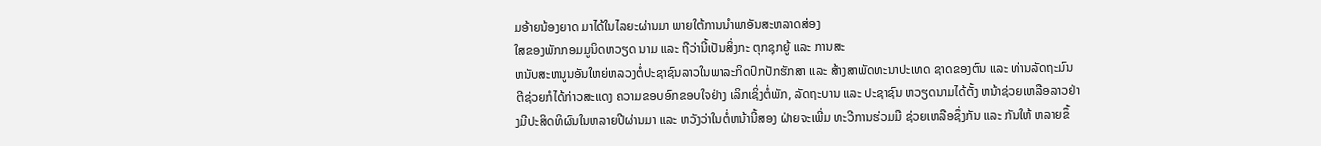ມອ້າຍນ້ອງຍາດ ມາໄດ້ໃນໄລຍະຜ່ານມາ ພາຍໃຕ້ການນຳພາອັນສະຫລາດສ່ອງ
ໃສຂອງພັກກອມມູນິດຫວຽດ ນາມ ແລະ ຖືວ່ານີ້ເປັນສິ່ງກະ ຕຸກຊຸກຍູ້ ແລະ ການສະ
ຫນັບສະຫນູນອັນໃຫຍ່ຫລວງຕໍ່ປະຊາຊົນລາວໃນພາລະກິດປົກປັກຮັກສາ ແລະ ສ້າງສາພັດທະນາປະເທດ ຊາດຂອງຕົນ ແລະ ທ່ານລັດຖະມົນຕີຊ່ວຍກໍໄດ້ກ່າວສະແດງ ຄວາມຂອບອົກຂອບໃຈຢ່າງ ເລິກເຊິ່ງຕໍ່ພັກ, ລັດຖະບານ ແລະ ປະຊາຊົນ ຫວຽດນາມໄດ້ຕັ້ງ ຫນ້າຊ່ວຍເຫລືອລາວຢ່າງມີປະສິດທິຜົນໃນຫລາຍປີຜ່ານມາ ແລະ ຫວັງວ່າໃນຕໍ່ຫນ້ານີ້ສອງ ຝ່າຍຈະເພີ່ມ ທະວີການຮ່ວມມື ຊ່ວຍເຫລືອຊຶ່ງກັນ ແລະ ກັນໃຫ້ ຫລາຍຂຶ້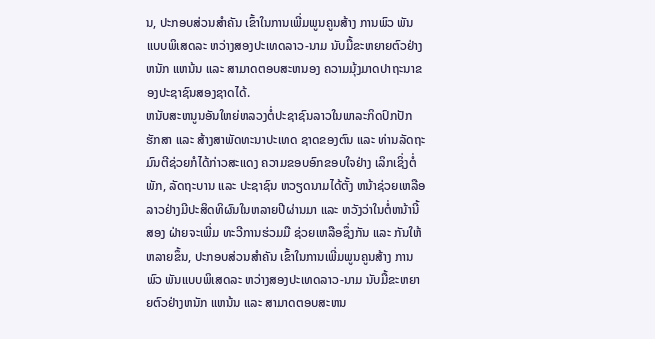ນ, ປະກອບສ່ວນສຳຄັນ ເຂົ້າໃນການເພີ່ມພູນຄູນສ້າງ ການພົວ ພັນແບບພິເສດລະ ຫວ່າງສອງປະເທດລາວ-ນາມ ນັບມື້ຂະຫຍາຍຕົວຢ່າງຫນັກ ແຫນ້ນ ແລະ ສາມາດຕອບສະຫນອງ ຄວາມມຸ້ງມາດປາຖະນາຂອງປະຊາຊົນສອງຊາດໄດ້.
ຫນັບສະຫນູນອັນໃຫຍ່ຫລວງຕໍ່ປະຊາຊົນລາວໃນພາລະກິດປົກປັກຮັກສາ ແລະ ສ້າງສາພັດທະນາປະເທດ ຊາດຂອງຕົນ ແລະ ທ່ານລັດຖະມົນຕີຊ່ວຍກໍໄດ້ກ່າວສະແດງ ຄວາມຂອບອົກຂອບໃຈຢ່າງ ເລິກເຊິ່ງຕໍ່ພັກ, ລັດຖະບານ ແລະ ປະຊາຊົນ ຫວຽດນາມໄດ້ຕັ້ງ ຫນ້າຊ່ວຍເຫລືອລາວຢ່າງມີປະສິດທິຜົນໃນຫລາຍປີຜ່ານມາ ແລະ ຫວັງວ່າໃນຕໍ່ຫນ້ານີ້ສອງ ຝ່າຍຈະເພີ່ມ ທະວີການຮ່ວມມື ຊ່ວຍເຫລືອຊຶ່ງກັນ ແລະ ກັນໃຫ້ ຫລາຍຂຶ້ນ, ປະກອບສ່ວນສຳຄັນ ເຂົ້າໃນການເພີ່ມພູນຄູນສ້າງ ການພົວ ພັນແບບພິເສດລະ ຫວ່າງສອງປະເທດລາວ-ນາມ ນັບມື້ຂະຫຍາຍຕົວຢ່າງຫນັກ ແຫນ້ນ ແລະ ສາມາດຕອບສະຫນ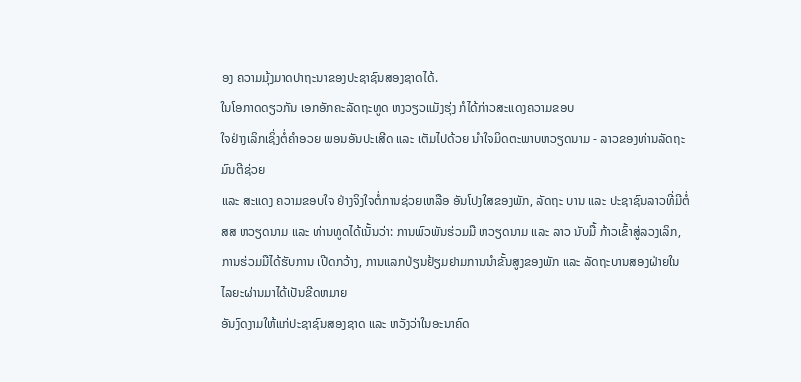ອງ ຄວາມມຸ້ງມາດປາຖະນາຂອງປະຊາຊົນສອງຊາດໄດ້.
ໃນໂອກາດດຽວກັນ ເອກອັກຄະລັດຖະທູດ ຫງວຽວແມັງຮຸ່ງ ກໍໄດ້ກ່າວສະແດງຄວາມຂອບ
ໃຈຢ່າງເລິກເຊິ່ງຕໍ່ຄຳອວຍ ພອນອັນປະເສີດ ແລະ ເຕັມໄປດ້ວຍ ນຳໃຈມິດຕະພາບຫວຽດນາມ - ລາວຂອງທ່ານລັດຖະມົນຕີຊ່ວຍ
ແລະ ສະແດງ ຄວາມຂອບໃຈ ຢ່າງຈິງໃຈຕໍ່ການຊ່ວຍເຫລືອ ອັນໂປງໃສຂອງພັກ, ລັດຖະ ບານ ແລະ ປະຊາຊົນລາວທີ່ມີຕໍ່
ສສ ຫວຽດນາມ ແລະ ທ່ານທູດໄດ້ເນັ້ນວ່າ: ການພົວພັນຮ່ວມມື ຫວຽດນາມ ແລະ ລາວ ນັບມື້ ກ້າວເຂົ້າສູ່ລວງເລິກ,
ການຮ່ວມມືໄດ້ຮັບການ ເປີດກວ້າງ, ການແລກປ່ຽນຢ້ຽມຢາມການນຳຂັ້ນສູງຂອງພັກ ແລະ ລັດຖະບານສອງຝ່າຍໃນໄລຍະຜ່ານມາໄດ້ເປັນຂີດຫມາຍ
ອັນງົດງາມໃຫ້ແກ່ປະຊາຊົນສອງຊາດ ແລະ ຫວັງວ່າໃນອະນາຄົດ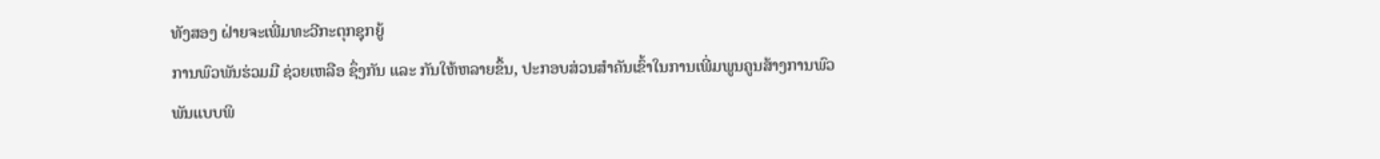ທັງສອງ ຝ່າຍຈະເພີ່ມທະວີກະຕຸກຊຸກຍູ້
ການພົວພັນຮ່ວມມື ຊ່ວຍເຫລືອ ຊຶ່ງກັນ ແລະ ກັນໃຫ້ຫລາຍຂຶ້ນ, ປະກອບສ່ວນສຳຄັນເຂົ້າໃນການເພີ່ມພູນຄູນສ້າງການພົວ
ພັນແບບພິ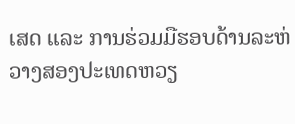ເສດ ແລະ ການຮ່ວມມືຮອບດ້ານລະຫ່ວາງສອງປະເທດຫວຽ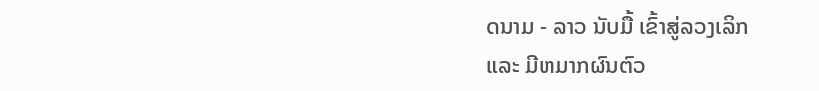ດນາມ - ລາວ ນັບມື້ ເຂົ້າສູ່ລວງເລິກ
ແລະ ມີຫມາກຜົນຕົວ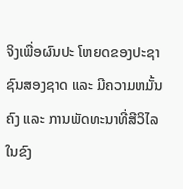ຈິງເພື່ອຜົນປະ ໂຫຍດຂອງປະຊາຊົນສອງຊາດ ແລະ ມີຄວາມຫມັ້ນຄົງ ແລະ ການພັດທະນາທີ່ສີວິໄລໃນຂົງ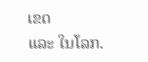ເຂດ
ແລະ ໃນໂລກ.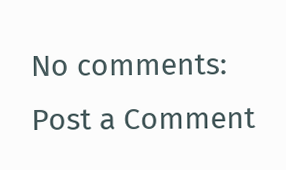No comments:
Post a Comment